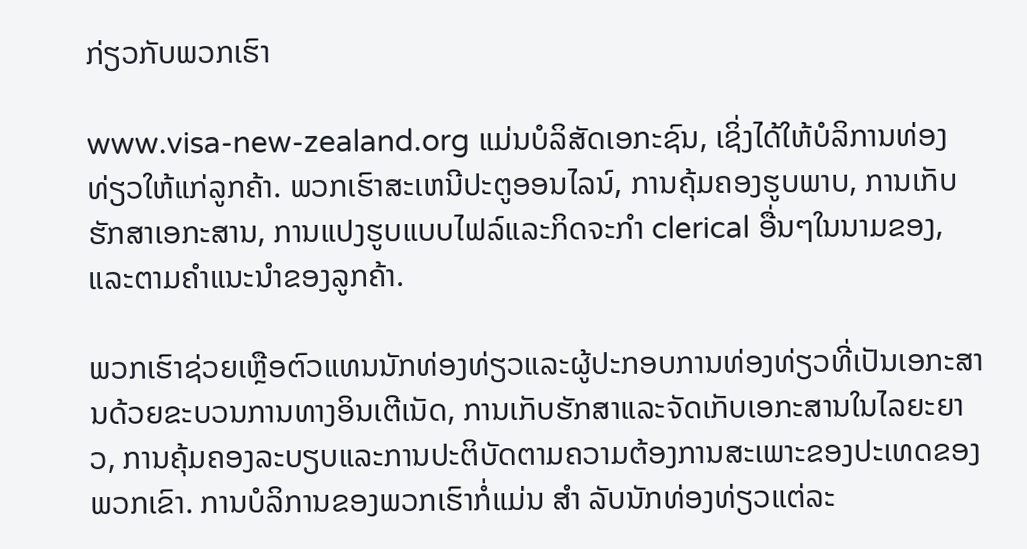ກ່ຽວກັບພວກເຮົາ

www.visa-new-zealand.org ແມ່ນບໍລິສັດເອກະຊົນ, ເຊິ່ງໄດ້ໃຫ້ບໍລິການທ່ອງທ່ຽວໃຫ້ແກ່ລູກຄ້າ. ພວກເຮົາສະເຫນີປະຕູອອນໄລນ໌, ການຄຸ້ມຄອງຮູບພາບ, ການເກັບຮັກສາເອກະສານ, ການແປງຮູບແບບໄຟລ໌ແລະກິດຈະກໍາ clerical ອື່ນໆໃນນາມຂອງ, ແລະຕາມຄໍາແນະນໍາຂອງລູກຄ້າ.

ພວກເຮົາຊ່ວຍເຫຼືອຕົວແທນນັກທ່ອງທ່ຽວແລະຜູ້ປະກອບການທ່ອງທ່ຽວທີ່ເປັນເອກະສານດ້ວຍຂະບວນການທາງອິນເຕີເນັດ, ການເກັບຮັກສາແລະຈັດເກັບເອກະສານໃນໄລຍະຍາວ, ການຄຸ້ມຄອງລະບຽບແລະການປະຕິບັດຕາມຄວາມຕ້ອງການສະເພາະຂອງປະເທດຂອງພວກເຂົາ. ການບໍລິການຂອງພວກເຮົາກໍ່ແມ່ນ ສຳ ລັບນັກທ່ອງທ່ຽວແຕ່ລະ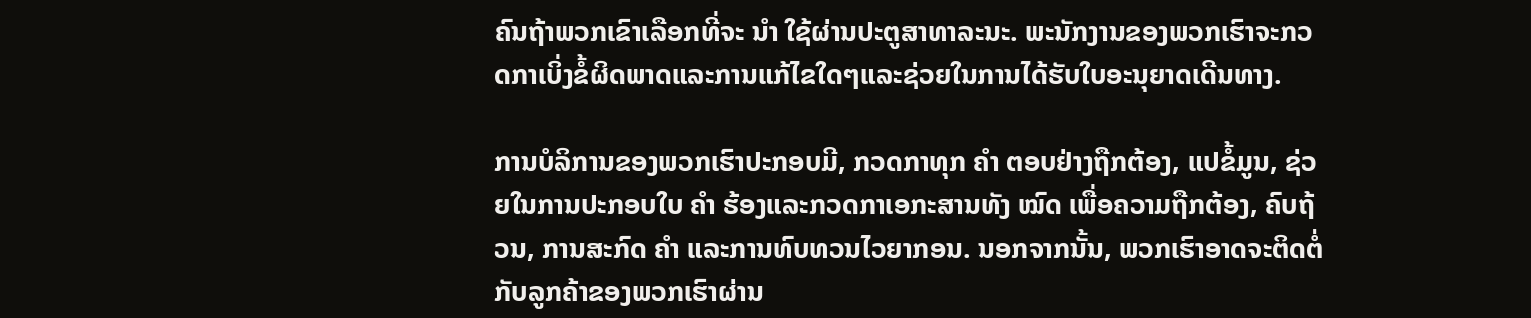ຄົນຖ້າພວກເຂົາເລືອກທີ່ຈະ ນຳ ໃຊ້ຜ່ານປະຕູສາທາລະນະ. ພະນັກງານຂອງພວກເຮົາຈະກວດກາເບິ່ງຂໍ້ຜິດພາດແລະການແກ້ໄຂໃດໆແລະຊ່ວຍໃນການໄດ້ຮັບໃບອະນຸຍາດເດີນທາງ.

ການບໍລິການຂອງພວກເຮົາປະກອບມີ, ກວດກາທຸກ ຄຳ ຕອບຢ່າງຖືກຕ້ອງ, ແປຂໍ້ມູນ, ຊ່ວຍໃນການປະກອບໃບ ຄຳ ຮ້ອງແລະກວດກາເອກະສານທັງ ໝົດ ເພື່ອຄວາມຖືກຕ້ອງ, ຄົບຖ້ວນ, ການສະກົດ ຄຳ ແລະການທົບທວນໄວຍາກອນ. ນອກຈາກນັ້ນ, ພວກເຮົາອາດຈະຕິດຕໍ່ກັບລູກຄ້າຂອງພວກເຮົາຜ່ານ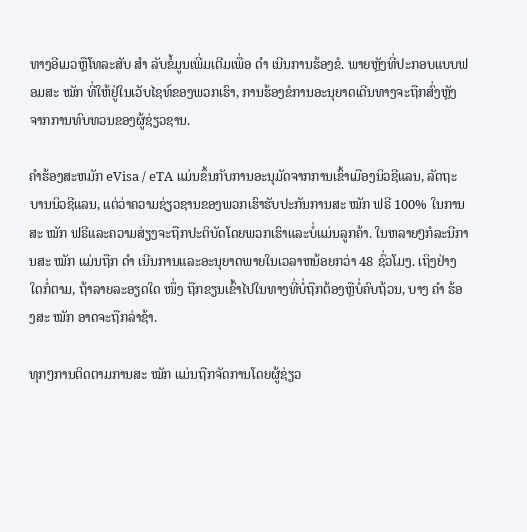ທາງອີເມວຫຼືໂທລະສັບ ສຳ ລັບຂໍ້ມູນເພີ່ມເຕີມເພື່ອ ດຳ ເນີນການຮ້ອງຂໍ. ພາຍຫຼັງທີ່ປະກອບແບບຟອມສະ ໝັກ ທີ່ໃຫ້ຢູ່ໃນເວັບໄຊທ໌ຂອງພວກເຮົາ, ການຮ້ອງຂໍການອະນຸຍາດເດີນທາງຈະຖືກສົ່ງຫຼັງຈາກການທົບທວນຂອງຜູ້ຊ່ຽວຊານ.

ຄໍາຮ້ອງສະຫມັກ eVisa / eTA ແມ່ນຂຶ້ນກັບການອະນຸມັດຈາກການເຂົ້າເມືອງນິວຊີແລນ, ລັດຖະບານນິວຊີແລນ, ແຕ່ວ່າຄວາມຊ່ຽວຊານຂອງພວກເຮົາຮັບປະກັນການສະ ໝັກ ຟຣີ 100% ໃນການສະ ໝັກ ຟຣີແລະຄວາມສ່ຽງຈະຖືກປະຕິບັດໂດຍພວກເຮົາແລະບໍ່ແມ່ນລູກຄ້າ. ໃນຫລາຍໆກໍລະນີການສະ ໝັກ ແມ່ນຖືກ ດຳ ເນີນການແລະອະນຸຍາດພາຍໃນເວລາຫນ້ອຍກວ່າ 48 ຊົ່ວໂມງ. ເຖິງຢ່າງໃດກໍ່ຕາມ, ຖ້າລາຍລະອຽດໃດ ໜຶ່ງ ຖືກຂຽນເຂົ້າໄປໃນທາງທີ່ບໍ່ຖືກຕ້ອງຫຼືບໍ່ຄົບຖ້ວນ, ບາງ ຄຳ ຮ້ອງສະ ໝັກ ອາດຈະຖືກລ່າຊ້າ.

ທຸກໆການຕິດຕາມການສະ ໝັກ ແມ່ນຖືກຈັດການໂດຍຜູ້ຊ່ຽວ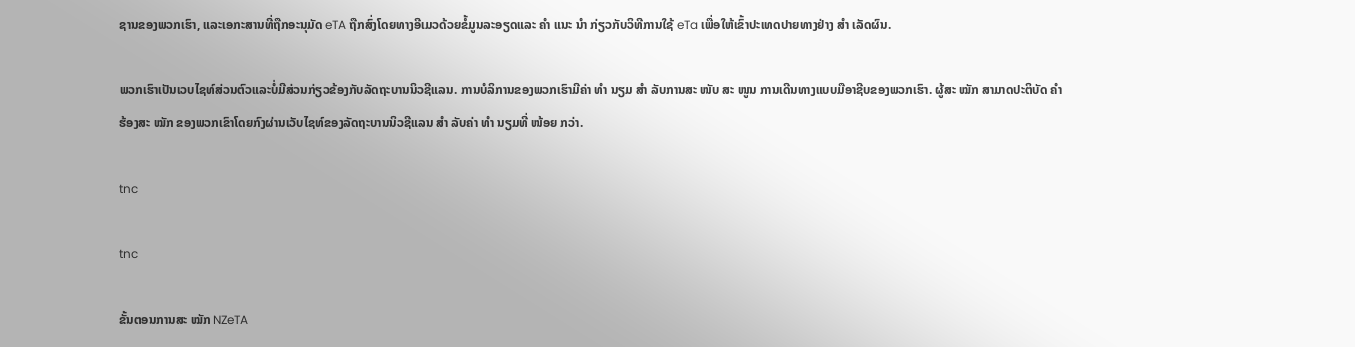ຊານຂອງພວກເຮົາ, ແລະເອກະສານທີ່ຖືກອະນຸມັດ eTA ຖືກສົ່ງໂດຍທາງອີເມວດ້ວຍຂໍ້ມູນລະອຽດແລະ ຄຳ ແນະ ນຳ ກ່ຽວກັບວິທີການໃຊ້ eTa ເພື່ອໃຫ້ເຂົ້າປະເທດປາຍທາງຢ່າງ ສຳ ເລັດຜົນ.

ພວກເຮົາເປັນເວບໄຊທ໌ສ່ວນຕົວແລະບໍ່ມີສ່ວນກ່ຽວຂ້ອງກັບລັດຖະບານນິວຊີແລນ. ການບໍລິການຂອງພວກເຮົາມີຄ່າ ທຳ ນຽມ ສຳ ລັບການສະ ໜັບ ສະ ໜູນ ການເດີນທາງແບບມືອາຊີບຂອງພວກເຮົາ. ຜູ້ສະ ໝັກ ສາມາດປະຕິບັດ ຄຳ ຮ້ອງສະ ໝັກ ຂອງພວກເຂົາໂດຍກົງຜ່ານເວັບໄຊທ໌ຂອງລັດຖະບານນິວຊີແລນ ສຳ ລັບຄ່າ ທຳ ນຽມທີ່ ໜ້ອຍ ກວ່າ.

tnc

tnc

ຂັ້ນຕອນການສະ ໝັກ NZeTA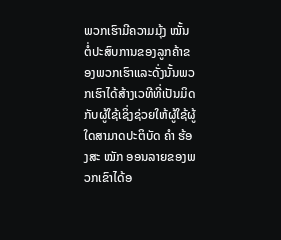ພວກເຮົາມີຄວາມມຸ້ງ ໝັ້ນ ຕໍ່ປະສົບການຂອງລູກຄ້າຂອງພວກເຮົາແລະດັ່ງນັ້ນພວກເຮົາໄດ້ສ້າງເວທີທີ່ເປັນມິດກັບຜູ້ໃຊ້ເຊິ່ງຊ່ວຍໃຫ້ຜູ້ໃຊ້ຜູ້ໃດສາມາດປະຕິບັດ ຄຳ ຮ້ອງສະ ໝັກ ອອນລາຍຂອງພວກເຂົາໄດ້ອ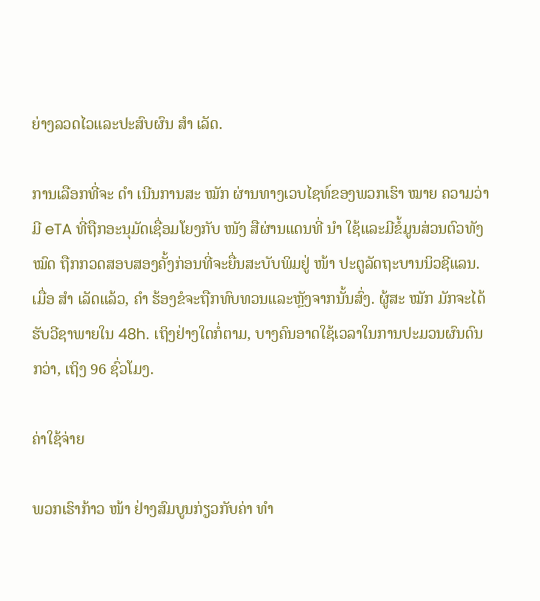ຍ່າງລວດໄວແລະປະສົບຜົນ ສຳ ເລັດ.

ການເລືອກທີ່ຈະ ດຳ ເນີນການສະ ໝັກ ຜ່ານທາງເວບໄຊທ໌ຂອງພວກເຮົາ ໝາຍ ຄວາມວ່າມີ eTA ທີ່ຖືກອະນຸມັດເຊື່ອມໂຍງກັບ ໜັງ ສືຜ່ານແດນທີ່ ນຳ ໃຊ້ແລະມີຂໍ້ມູນສ່ວນຕົວທັງ ໝົດ ຖືກກວດສອບສອງຄັ້ງກ່ອນທີ່ຈະຍື່ນສະບັບພິມຢູ່ ໜ້າ ປະຕູລັດຖະບານນິວຊີແລນ. ເມື່ອ ສຳ ເລັດແລ້ວ, ຄຳ ຮ້ອງຂໍຈະຖືກທົບທວນແລະຫຼັງຈາກນັ້ນສົ່ງ. ຜູ້ສະ ໝັກ ມັກຈະໄດ້ຮັບວີຊາພາຍໃນ 48h. ເຖິງຢ່າງໃດກໍ່ຕາມ, ບາງຄົນອາດໃຊ້ເວລາໃນການປະມວນຜົນດົນກວ່າ, ເຖິງ 96 ຊົ່ວໂມງ.

ຄ່າໃຊ້ຈ່າຍ

ພວກເຮົາກ້າວ ໜ້າ ຢ່າງສົມບູນກ່ຽວກັບຄ່າ ທຳ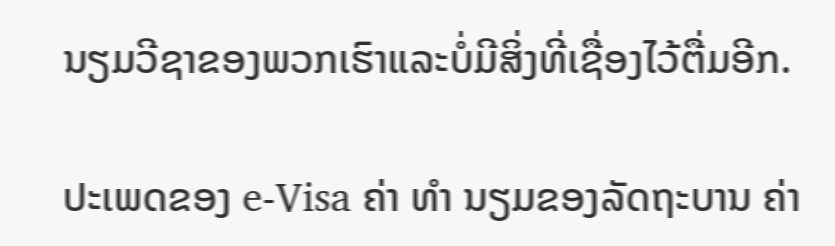ນຽມວີຊາຂອງພວກເຮົາແລະບໍ່ມີສິ່ງທີ່ເຊື່ອງໄວ້ຕື່ມອີກ.

ປະເພດຂອງ e-Visa ຄ່າ ທຳ ນຽມຂອງລັດຖະບານ ຄ່າ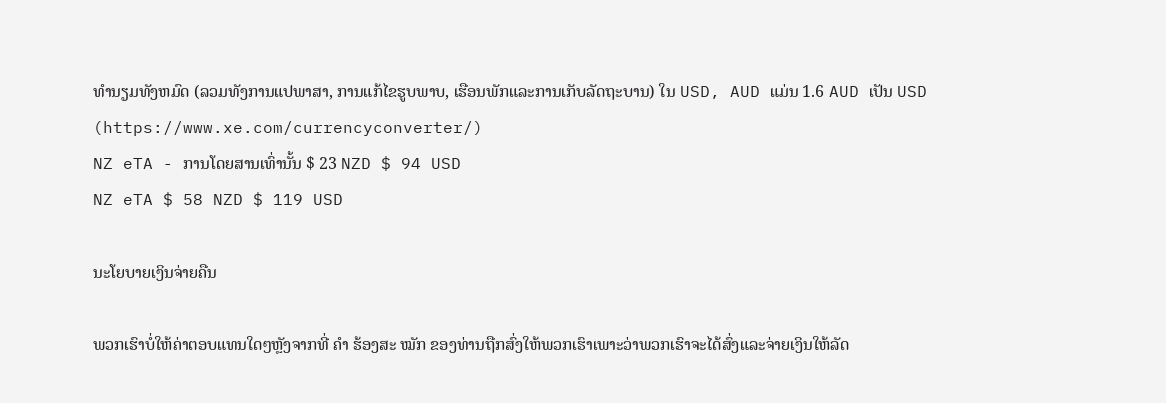ທໍານຽມທັງຫມົດ (ລວມທັງການແປພາສາ, ການແກ້ໄຂຮູບພາບ, ເຮືອນພັກແລະການເກັບລັດຖະບານ) ໃນ USD, AUD ແມ່ນ 1.6 AUD ເປັນ USD (https://www.xe.com/currencyconverter/)
NZ eTA - ການໂດຍສານເທົ່ານັ້ນ $ 23 NZD $ 94 USD
NZ eTA $ 58 NZD $ 119 USD

ນະໂຍບາຍເງິນຈ່າຍຄືນ

ພວກເຮົາບໍ່ໃຫ້ຄ່າຕອບແທນໃດໆຫຼັງຈາກທີ່ ຄຳ ຮ້ອງສະ ໝັກ ຂອງທ່ານຖືກສົ່ງໃຫ້ພວກເຮົາເພາະວ່າພວກເຮົາຈະໄດ້ສົ່ງແລະຈ່າຍເງິນໃຫ້ລັດ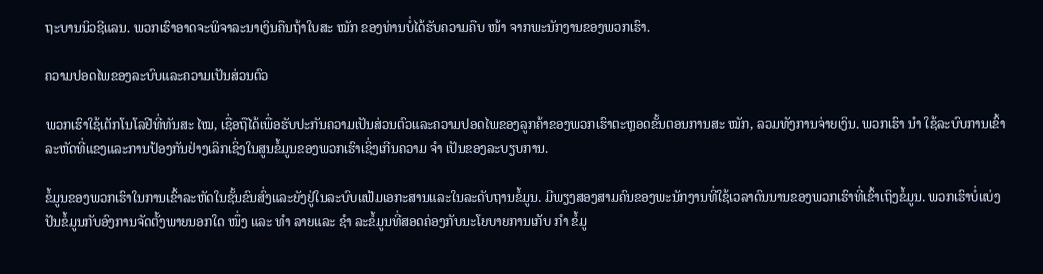ຖະບານນິວຊີແລນ. ພວກເຮົາອາດຈະພິຈາລະນາເງິນຄືນຖ້າໃບສະ ໝັກ ຂອງທ່ານບໍ່ໄດ້ຮັບຄວາມຄືບ ໜ້າ ຈາກພະນັກງານຂອງພວກເຮົາ.

ຄວາມປອດໄພຂອງລະບົບແລະຄວາມເປັນສ່ວນຕົວ

ພວກເຮົາໃຊ້ເຕັກໂນໂລຢີທີ່ທັນສະ ໄໝ, ເຊື່ອຖືໄດ້ເພື່ອຮັບປະກັນຄວາມເປັນສ່ວນຕົວແລະຄວາມປອດໄພຂອງລູກຄ້າຂອງພວກເຮົາຕະຫຼອດຂັ້ນຕອນການສະ ໝັກ, ລວມທັງການຈ່າຍເງິນ. ພວກເຮົາ ນຳ ໃຊ້ລະບົບການເຂົ້າລະຫັດທີ່ແຂງແລະການປ້ອງກັນຢ່າງເລິກເຊິ່ງໃນສູນຂໍ້ມູນຂອງພວກເຮົາເຊິ່ງເກີນຄວາມ ຈຳ ເປັນຂອງລະບຽບການ.

ຂໍ້ມູນຂອງພວກເຮົາໃນການເຂົ້າລະຫັດໃນຊັ້ນຂົນສົ່ງແລະຍັງຢູ່ໃນລະບົບແຟ້ມເອກະສານແລະໃນລະດັບຖານຂໍ້ມູນ. ມີພຽງສອງສາມຄົນຂອງພະນັກງານທີ່ໃຊ້ເວລາດົນນານຂອງພວກເຮົາທີ່ເຂົ້າເຖິງຂໍ້ມູນ. ພວກເຮົາບໍ່ແບ່ງປັນຂໍ້ມູນກັບອົງການຈັດຕັ້ງພາຍນອກໃດ ໜຶ່ງ ແລະ ທຳ ລາຍແລະ ຊຳ ລະຂໍ້ມູນທີ່ສອດຄ່ອງກັບນະໂຍບາຍການເກັບ ກຳ ຂໍ້ມູ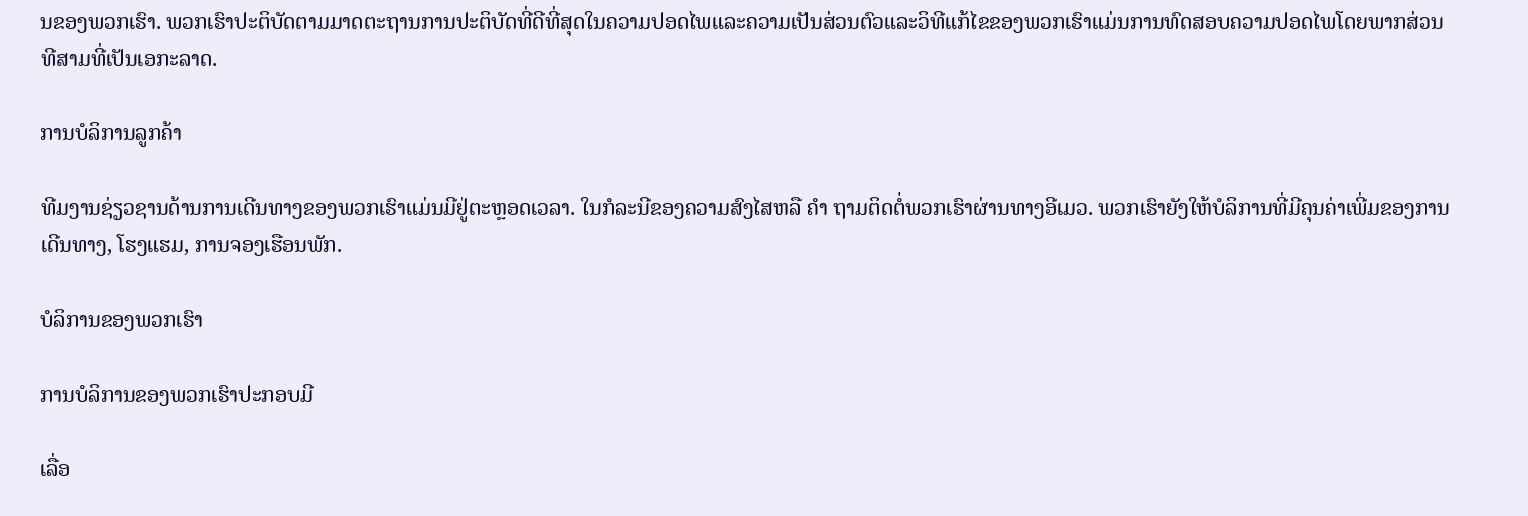ນຂອງພວກເຮົາ. ພວກເຮົາປະຕິບັດຕາມມາດຕະຖານການປະຕິບັດທີ່ດີທີ່ສຸດໃນຄວາມປອດໄພແລະຄວາມເປັນສ່ວນຕົວແລະວິທີແກ້ໄຂຂອງພວກເຮົາແມ່ນການທົດສອບຄວາມປອດໄພໂດຍພາກສ່ວນທີສາມທີ່ເປັນເອກະລາດ.

ການບໍລິການລູກຄ້າ

ທີມງານຊ່ຽວຊານດ້ານການເດີນທາງຂອງພວກເຮົາແມ່ນມີຢູ່ຕະຫຼອດເວລາ. ໃນກໍລະນີຂອງຄວາມສົງໄສຫລື ຄຳ ຖາມຕິດຕໍ່ພວກເຮົາຜ່ານທາງອີເມວ. ພວກເຮົາຍັງໃຫ້ບໍລິການທີ່ມີຄຸນຄ່າເພີ່ມຂອງການເດີນທາງ, ໂຮງແຮມ, ການຈອງເຮືອນພັກ.

ບໍລິການຂອງພວກເຮົາ

ການບໍລິການຂອງພວກເຮົາປະກອບມີ

ເລື່ອ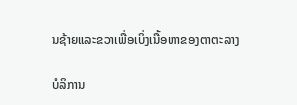ນຊ້າຍແລະຂວາເພື່ອເບິ່ງເນື້ອຫາຂອງຕາຕະລາງ

ບໍລິການ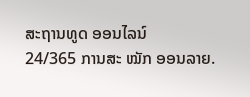ສະຖານທູດ ອອນໄລນ໌
24/365 ການສະ ໝັກ ອອນລາຍ.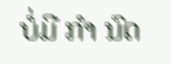ບໍ່ມີ ກຳ ນົດ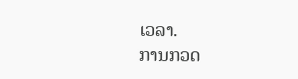ເວລາ.
ການກວດ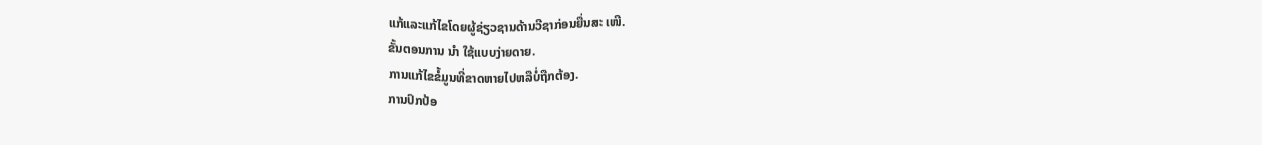ແກ້ແລະແກ້ໄຂໂດຍຜູ້ຊ່ຽວຊານດ້ານວີຊາກ່ອນຍື່ນສະ ເໜີ.
ຂັ້ນຕອນການ ນຳ ໃຊ້ແບບງ່າຍດາຍ.
ການແກ້ໄຂຂໍ້ມູນທີ່ຂາດຫາຍໄປຫລືບໍ່ຖືກຕ້ອງ.
ການປົກປ້ອ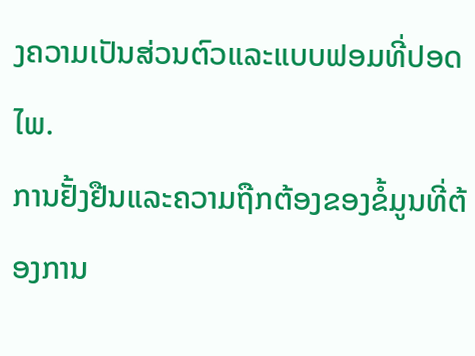ງຄວາມເປັນສ່ວນຕົວແລະແບບຟອມທີ່ປອດໄພ.
ການຢັ້ງຢືນແລະຄວາມຖືກຕ້ອງຂອງຂໍ້ມູນທີ່ຕ້ອງການ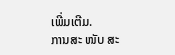ເພີ່ມເຕີມ.
ການສະ ໜັບ ສະ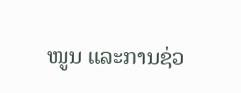ໜູນ ແລະການຊ່ວ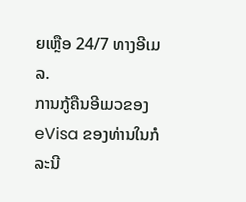ຍເຫຼືອ 24/7 ທາງອີເມລ.
ການກູ້ຄືນອີເມວຂອງ eVisa ຂອງທ່ານໃນກໍລະນີ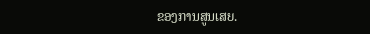ຂອງການສູນເສຍ.